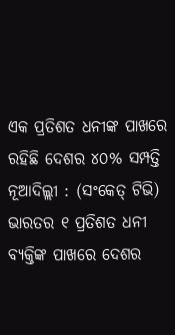ଏକ ପ୍ରତିଶତ ଧନୀଙ୍କ ପାଖରେ ରହିଛି ଦେଶର ୪୦% ସମ୍ପତ୍ତି
ନୂଆଦିଲ୍ଲୀ : (ସଂକେତ୍ ଟିଭି) ଭାରତର ୧ ପ୍ରତିଶତ ଧନୀ ବ୍ୟକ୍ତିଙ୍କ ପାଖରେ ଦେଶର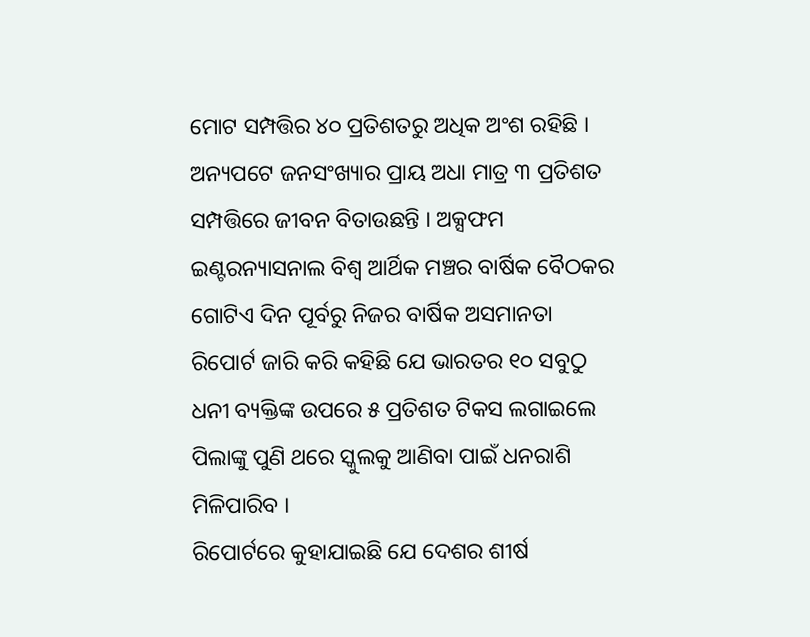ମୋଟ ସମ୍ପତ୍ତିର ୪୦ ପ୍ରତିଶତରୁ ଅଧିକ ଅଂଶ ରହିଛି । ଅନ୍ୟପଟେ ଜନସଂଖ୍ୟାର ପ୍ରାୟ ଅଧା ମାତ୍ର ୩ ପ୍ରତିଶତ ସମ୍ପତ୍ତିରେ ଜୀବନ ବିତାଉଛନ୍ତି । ଅକ୍ସଫମ ଇଣ୍ଟରନ୍ୟାସନାଲ ବିଶ୍ୱ ଆର୍ଥିକ ମଞ୍ଚର ବାର୍ଷିକ ବୈଠକର ଗୋଟିଏ ଦିନ ପୂର୍ବରୁ ନିଜର ବାର୍ଷିକ ଅସମାନତା ରିପୋର୍ଟ ଜାରି କରି କହିଛି ଯେ ଭାରତର ୧୦ ସବୁଠୁ ଧନୀ ବ୍ୟକ୍ତିଙ୍କ ଉପରେ ୫ ପ୍ରତିଶତ ଟିକସ ଲଗାଇଲେ ପିଲାଙ୍କୁ ପୁଣି ଥରେ ସ୍କୁଲକୁ ଆଣିବା ପାଇଁ ଧନରାଶି ମିଳିପାରିବ ।
ରିପୋର୍ଟରେ କୁହାଯାଇଛି ଯେ ଦେଶର ଶୀର୍ଷ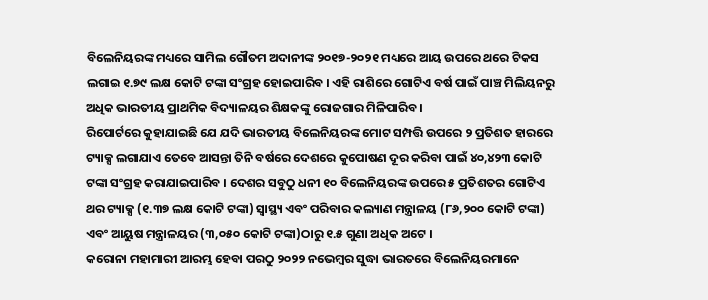ବିଲେନିୟରଙ୍କ ମଧ୍ୟରେ ସାମିଲ ଗୌତମ ଅଦାନୀଙ୍କ ୨୦୧୭-୨୦୨୧ ମଧ୍ୟରେ ଆୟ ଉପରେ ଥରେ ଟିକସ ଲଗାଇ ୧.୭୯ ଲକ୍ଷ କୋଟି ଟଙ୍କା ସଂଗ୍ରହ ହୋଇପାରିବ । ଏହି ରାଶିରେ ଗୋଟିଏ ବର୍ଷ ପାଇଁ ପାଞ୍ଚ ମିଲିୟନରୁ ଅଧିକ ଭାରତୀୟ ପ୍ରାଥମିକ ବିଦ୍ୟାଳୟର ଶିକ୍ଷକଙ୍କୁ ରୋଜଗାର ମିଳିପାରିବ ।
ରିପୋର୍ଟରେ କୁହାଯାଇଛି ଯେ ଯଦି ଭାରତୀୟ ବିଲେନିୟରଙ୍କ ମୋଟ ସମ୍ପତ୍ତି ଉପରେ ୨ ପ୍ରତିଶତ ହାରରେ ଟ୍ୟାକ୍ସ ଲଗାଯାଏ ତେବେ ଆସନ୍ତା ତିନି ବର୍ଷରେ ଦେଶରେ କୁପୋଷଣ ଦୂର କରିବା ପାଇଁ ୪୦,୪୨୩ କୋଟି ଟଙ୍କା ସଂଗ୍ରହ କରାଯାଇପାରିବ । ଦେଶର ସବୁଠୁ ଧନୀ ୧୦ ବିଲେନିୟରଙ୍କ ଉପରେ ୫ ପ୍ରତିଶତର ଗୋଟିଏ ଥର ଟ୍ୟାକ୍ସ (୧.୩୭ ଲକ୍ଷ କୋଟି ଟଙ୍କା) ସ୍ୱାସ୍ଥ୍ୟ ଏବଂ ପରିବାର କଲ୍ୟାଣ ମନ୍ତ୍ରାଳୟ (୮୬,୨୦୦ କୋଟି ଟଙ୍କା) ଏବଂ ଆୟୁଷ ମନ୍ତ୍ରାଳୟର (୩,୦୫୦ କୋଟି ଟଙ୍କା)ଠାରୁ ୧.୫ ଗୁଣା ଅଧିକ ଅଟେ ।
କରୋନା ମହାମାରୀ ଆରମ୍ଭ ହେବା ପରଠୁ ୨୦୨୨ ନଭେମ୍ୱର ସୁଦ୍ଧା ଭାରତରେ ବିଲେନିୟରମାନେ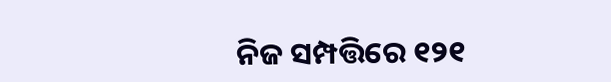ନିଜ ସମ୍ପତ୍ତିରେ ୧୨୧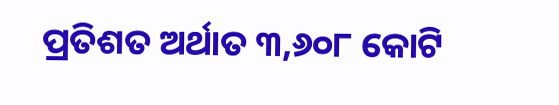ପ୍ରତିଶତ ଅର୍ଥାତ ୩,୬୦୮ କୋଟି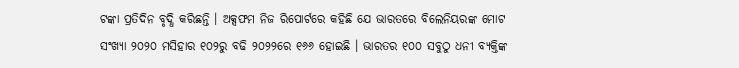ଟଙ୍କା ପ୍ରତିଦିନ ବୃଦ୍ଧି କରିଛନ୍ତି । ଅକ୍ସଫମ ନିଜ ରିପୋର୍ଟରେ କହିଛି ଯେ ଭାରତରେ ବିଲେନିୟରଙ୍କ ମୋଟ ସଂଖ୍ୟା ୨୦୨୦ ମସିହାର ୧୦୨ରୁ ବଢି ୨୦୨୨ରେ ୧୬୬ ହୋଇଛି । ଭାରତର ୧୦୦ ସବୁଠୁ ଧନୀ ବ୍ୟକ୍ତିଙ୍କ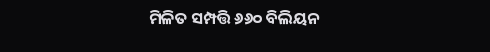ମିଳିତ ସମ୍ପତ୍ତି ୬୬୦ ବିଲିୟନ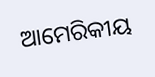ଆମେରିକୀୟ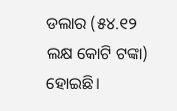ଡଲାର (୫୪.୧୨ ଲକ୍ଷ କୋଟି ଟଙ୍କା) ହୋଇଛି।